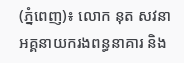(ភ្នំពេញ)៖ លោក នុត សវនា អគ្គនាយករងពន្ធនាគារ និង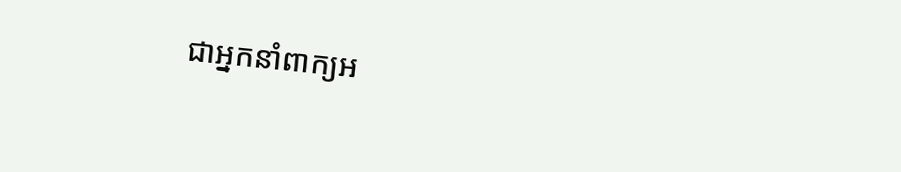ជាអ្នកនាំពាក្យអ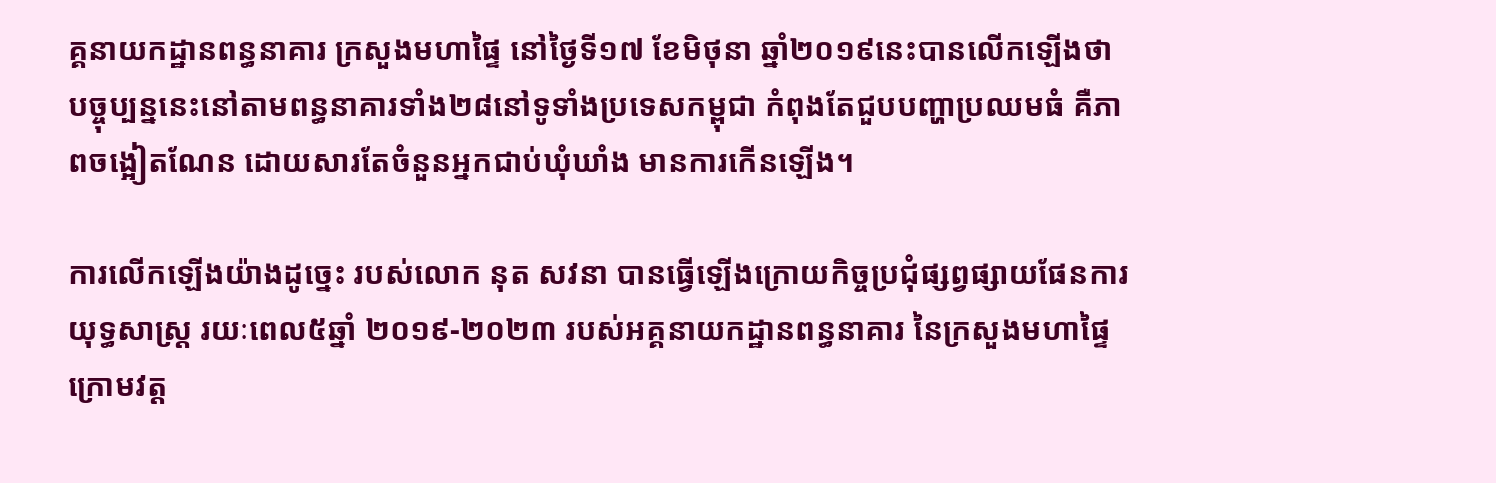គ្គនាយកដ្ឋានពន្ធនាគារ ក្រសួងមហាផ្ទៃ នៅថ្ងៃទី១៧ ខែមិថុនា ឆ្នាំ២០១៩នេះបានលើកឡើងថា បច្ចុប្បន្ននេះនៅតាមពន្ធនាគារទាំង២៨នៅទូទាំងប្រទេសកម្ពុជា កំពុងតែជួបបញ្ហាប្រឈមធំ គឺភាពចង្អៀតណែន ដោយសារតែចំនួនអ្នកជាប់ឃុំឃាំង មានការកើនឡើង។

ការលើកឡើងយ៉ាងដូច្នេះ របស់លោក នុត សវនា បានធ្វើឡើងក្រោយកិច្ចប្រជុំផ្សព្វផ្សាយផែនការយុទ្ធសាស្ដ្រ រយៈពេល៥ឆ្នាំ ២០១៩-២០២៣ របស់អគ្គនាយកដ្ឋានពន្ធនាគារ នៃក្រសួងមហាផ្ទៃ ក្រោមវត្ដ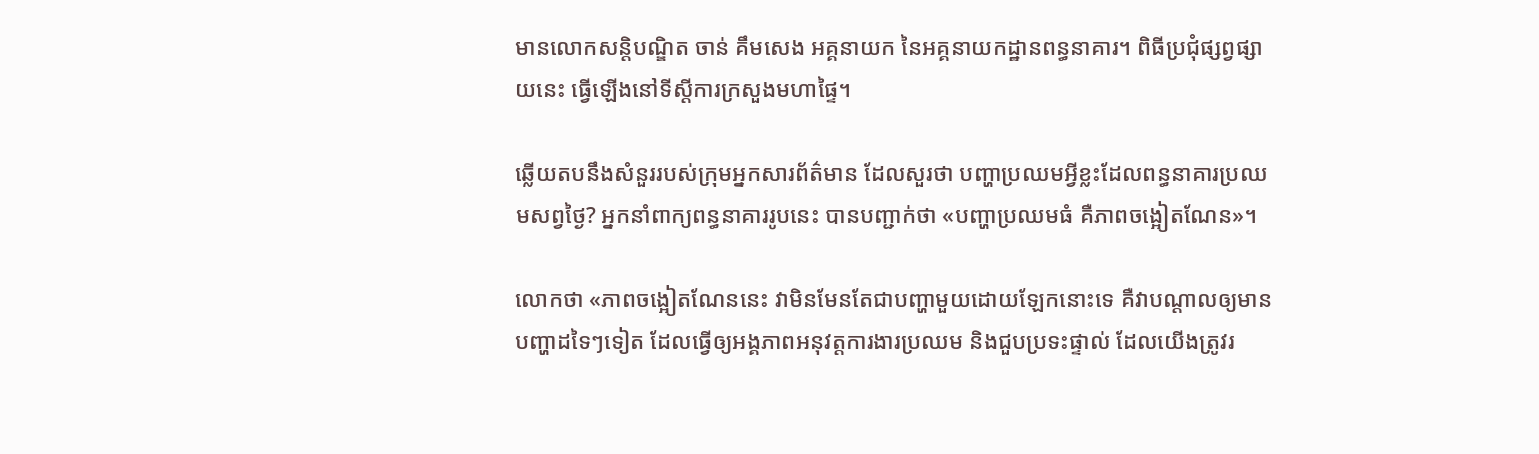មានលោកសន្ដិបណ្ឌិត ចាន់ គឹមសេង អគ្គនាយក នៃអគ្គនាយកដ្ឋានពន្ធនាគារ។ ពិធីប្រជុំផ្សព្វផ្សាយនេះ ធ្វើឡើងនៅទីស្ដីការក្រសួងមហាផ្ទៃ។

ឆ្លើយតបនឹងសំនួររបស់ក្រុមអ្នកសារព័ត៌មាន ដែលសួរថា បញ្ហាប្រឈមអ្វីខ្លះដែលពន្ធនាគារប្រឈមសព្វថ្ងៃ? អ្នកនាំពាក្យពន្ធនាគាររូបនេះ បានបញ្ជាក់ថា «បញ្ហាប្រឈមធំ គឺភាពចង្អៀតណែន»។

លោកថា «ភាពចង្អៀតណែននេះ វាមិនមែនតែជាបញ្ហាមួយដោយឡែកនោះទេ គឺវាបណ្ដាលឲ្យមានបញ្ហាដទៃៗទៀត ដែលធ្វើឲ្យអង្គភាពអនុវត្ដការងារប្រឈម និងជួបប្រទះផ្ទាល់ ដែលយើងត្រូវរ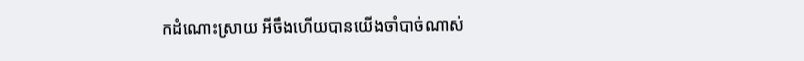កដំណោះស្រាយ អីចឹងហើយបានយើងចាំបាច់ណាស់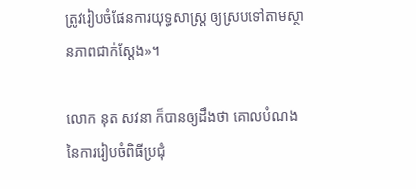ត្រូវរៀបចំផែនការយុទ្ធសាស្ដ្រ ឲ្យស្របទៅតាមស្ថានភាពជាក់ស្ដែង»។

លោក នុត សវនា ក៏បានឲ្យដឹងថា គោលបំណងនៃការរៀបចំពិធីប្រជុំ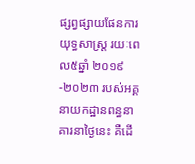ផ្សព្វផ្សាយផែនការ យុទ្ធសាស្ដ្រ រយៈពេល៥ឆ្នាំ ២០១៩-២០២៣ របស់អគ្គនាយកដ្ឋានពន្ធនាគារនាថ្ងៃនេះ គឺដើ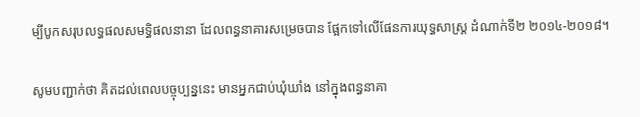ម្បីបូកសរុបលទ្ធផលសមទ្ធិផលនានា ដែលពន្ធនាគារសម្រេចបាន ផ្អែកទៅលើផែនការយុទ្ធសាស្ដ្រ ដំណាក់ទី២ ២០១៤-២០១៨។

សូមបញ្ជាក់ថា គិតដល់ពេលបច្ចុប្បន្ននេះ មានអ្នកជាប់ឃុំឃាំង នៅក្នុងពន្ធនាគា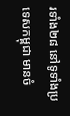រទាំង២៨ នៅទូទាំងប្រទេសកម្ពុជា មានចំ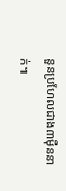នួនប្រហែលជាង៣ម៉ឺននាក់៕